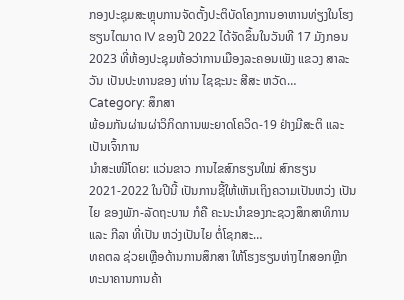ກອງປະຊຸມສະຫຼຸບການຈັດຕັ້ງປະຕິບັດໂຄງການອາຫານທ່ຽງໃນໂຮງຮຽນໄຕມາດ IV ຂອງປີ 2022 ໄດ້ຈັດຂຶ້ນໃນວັນທີ 17 ມັງກອນ 2023 ທີ່ຫ້ອງປະຊຸມຫ້ອວ່າການເມືອງລະຄອນເພັງ ແຂວງ ສາລະວັນ ເປັນປະທານຂອງ ທ່ານ ໄຊຊະນະ ສີສະ ຫວັດ…
Category: ສຶກສາ
ພ້ອມກັນຜ່ານຜ່າວິກິດການພະຍາດໂຄວິດ-19 ຢ່າງມີສະຕິ ແລະ ເປັນເຈົ້າການ
ນໍາສະເໜີໂດຍ: ແວ່ນຂາວ ການໄຂສົກຮຽນໃໝ່ ສົກຮຽນ 2021-2022 ໃນປີນີ້ ເປັນການຊີ້ໃຫ້ເຫັນເຖິງຄວາມເປັນຫວ່ງ ເປັນໄຍ ຂອງພັກ-ລັດຖະບານ ກໍຄື ຄະນະນຳຂອງກະຊວງສຶກສາທິການ ແລະ ກີລາ ທີ່ເປັນ ຫວ່ງເປັນໄຍ ຕໍ່ໂຊກສະ…
ທຄຕລ ຊ່ວຍເຫຼືອດ້ານການສຶກສາ ໃຫ້ໂຮງຮຽນຫ່າງໄກສອກຫຼີກ
ທະນາຄານການຄ້າ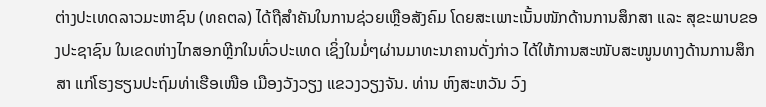ຕ່າງປະເທດລາວມະຫາຊົນ (ທຄຕລ) ໄດ້ຖືສຳຄັນໃນການຊ່ວຍເຫຼືອສັງຄົມ ໂດຍສະເພາະເນັ້ນໜັກດ້ານການສຶກສາ ແລະ ສຸຂະພາບຂອງປະຊາຊົນ ໃນເຂດຫ່າງໄກສອກຫຼີກໃນທົ່ວປະເທດ ເຊິ່ງໃນມໍ່ໆຜ່ານມາທະນາຄານດັ່ງກ່າວ ໄດ້ໃຫ້ການສະໜັບສະໜູນທາງດ້ານການສຶກສາ ແກ່ໂຮງຮຽນປະຖົມທ່າເຮືອເໜືອ ເມືອງວັງວຽງ ແຂວງວຽງຈັນ. ທ່ານ ຫົງສະຫວັນ ວົງ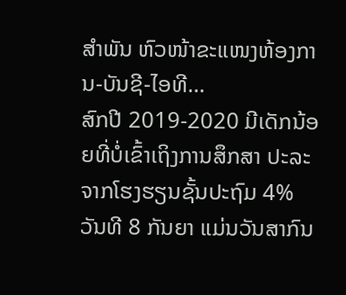ສຳພັນ ຫົວໜ້າຂະແໜງຫ້ອງການ-ບັນຊີ-ໄອທີ…
ສົກປີ 2019-2020 ມີເດັກນ້ອຍທີ່ບໍ່ເຂົ້າເຖິງການສຶກສາ ປະລະຈາກໂຮງຮຽນຊັ້ນປະຖົມ 4%
ວັນທີ 8 ກັນຍາ ແມ່ນວັນສາກົນ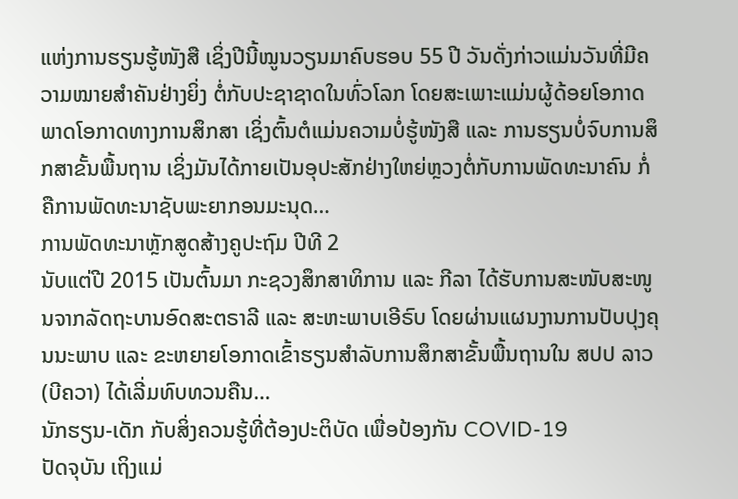ແຫ່ງການຮຽນຮູ້ໜັງສື ເຊິ່ງປີນີ້ໝູນວຽນມາຄົບຮອບ 55 ປີ ວັນດັ່ງກ່າວແມ່ນວັນທີ່ມີຄວາມໝາຍສຳຄັນຢ່າງຍິ່ງ ຕໍ່ກັບປະຊາຊາດໃນທົ່ວໂລກ ໂດຍສະເພາະແມ່ນຜູ້ດ້ອຍໂອກາດ ພາດໂອກາດທາງການສຶກສາ ເຊິ່ງຕົ້ນຕໍແມ່ນຄວາມບໍ່ຮູ້ໜັງສື ແລະ ການຮຽນບໍ່ຈົບການສຶກສາຂັ້ນພື້ນຖານ ເຊິ່ງມັນໄດ້ກາຍເປັນອຸປະສັກຢ່າງໃຫຍ່ຫຼວງຕໍ່ກັບການພັດທະນາຄົນ ກໍ່ຄືການພັດທະນາຊັບພະຍາກອນມະນຸດ…
ການພັດທະນາຫຼັກສູດສ້າງຄູປະຖົມ ປີທີ 2
ນັບແຕ່ປີ 2015 ເປັນຕົ້ນມາ ກະຊວງສຶກສາທິການ ແລະ ກີລາ ໄດ້ຮັບການສະໜັບສະໜູນຈາກລັດຖະບານອົດສະຕຣາລີ ແລະ ສະຫະພາບເອີຣົບ ໂດຍຜ່ານແຜນງານການປັບປຸງຄຸນນະພາບ ແລະ ຂະຫຍາຍໂອກາດເຂົ້າຮຽນສຳລັບການສຶກສາຂັ້ນພື້ນຖານໃນ ສປປ ລາວ (ບີຄວາ) ໄດ້ເລີ່ມທົບທວນຄືນ…
ນັກຮຽນ-ເດັກ ກັບສິ່ງຄວນຮູ້ທີ່ຕ້ອງປະຕິບັດ ເພື່ອປ້ອງກັນ COVID-19
ປັດຈຸບັນ ເຖິງແມ່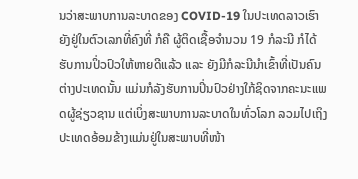ນວ່າສະພາບການລະບາດຂອງ COVID-19 ໃນປະເທດລາວເຮົາ ຍັງຢູ່ໃນຕົວເລກທີ່ຄົງທີ່ ກໍຄື ຜູ້ຕິດເຊື້ອຈຳນວນ 19 ກໍລະນີ ກໍໄດ້ຮັບການປິ່ວປົວໃຫ້ຫາຍດີແລ້ວ ແລະ ຍັງມີກໍລະນີນຳເຂົ້າທີ່ເປັນຄົນຕ່າງປະເທດນັ້ນ ແມ່ນກໍລັງຮັບການປິ່ນປົວຢ່າງໃກ້ຊິດຈາກຄະນະແພດຜູ້ຊ່ຽວຊານ ແຕ່ເບິ່ງສະພາບການລະບາດໃນທົ່ວໂລກ ລວມໄປເຖິງປະເທດອ້ອມຂ້າງແມ່ນຢູ່ໃນສະພາບທີ່ໜ້າ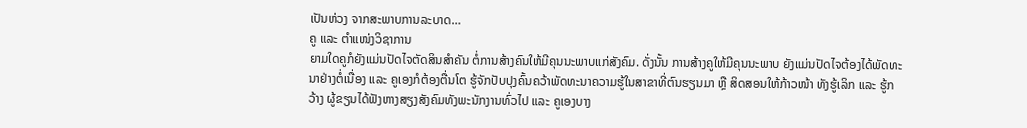ເປັນຫ່ວງ ຈາກສະພາບການລະບາດ…
ຄູ ແລະ ຕຳແໜ່ງວິຊາການ
ຍາມໃດຄູກໍຍັງແມ່ນປັດໄຈຕັດສິນສຳຄັນ ຕໍ່ການສ້າງຄົນໃຫ້ມີຄຸນນະພາບແກ່ສັງຄົມ. ດັ່ງນັ້ນ ການສ້າງຄູໃຫ້ມີຄຸນນະພາບ ຍັງແມ່ນປັດໄຈຕ້ອງໄດ້ພັດທະນາຢ່າງຕໍ່ເນື່ອງ ແລະ ຄູເອງກໍຕ້ອງຕື່ນໂຕ ຮູ້ຈັກປັບປຸງຄົ້ນຄວ້າພັດທະນາຄວາມຮູ້ໃນສາຂາທີ່ຕົນຮຽນມາ ຫຼື ສິດສອນໃຫ້ກ້າວໜ້າ ທັງຮູ້ເລິກ ແລະ ຮູ້ກວ້າງ ຜູ້ຂຽນໄດ້ຟັງຫາງສຽງສັງຄົມທັງພະນັກງານທົ່ວໄປ ແລະ ຄູເອງບາງ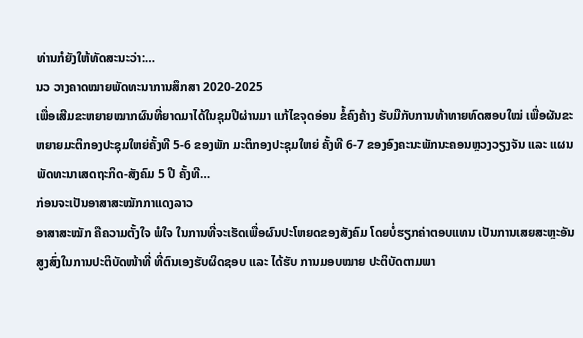ທ່ານກໍຍັງໃຫ້ທັດສະນະວ່າ:…
ນວ ວາງຄາດໝາຍພັດທະນາການສຶກສາ 2020-2025
ເພື່ອເສີມຂະຫຍາຍໝາກຜົນທີ່ຍາດມາໄດ້ໃນຊຸມປີຜ່ານມາ ແກ້ໄຂຈຸດອ່ອນ ຂໍ້ຄົງຄ້າງ ຮັບມືກັບການທ້າທາຍທົດສອບໃໝ່ ເພື່ອຜັນຂະຫຍາຍມະຕິກອງປະຊຸມໃຫຍ່ຄັ້ງທີ 5-6 ຂອງພັກ ມະຕິກອງປະຊຸມໃຫຍ່ ຄັ້ງທີ 6-7 ຂອງອົງຄະນະພັກນະຄອນຫຼວງວຽງຈັນ ແລະ ແຜນພັດທະນາເສດຖະກິດ-ສັງຄົມ 5 ປີ ຄັ້ງທີ…
ກ່ອນຈະເປັນອາສາສະໝັກກາແດງລາວ
ອາສາສະໝັກ ຄືຄວາມຕັ້ງໃຈ ພໍໃຈ ໃນການທີ່ຈະເຮັດເພື່ອຜົນປະໂຫຍດຂອງສັງຄົມ ໂດຍບໍ່ຮຽກຄ່າຕອບແທນ ເປັນການເສຍສະຫຼະອັນສູງສົ່ງໃນການປະຕິບັດໜ້າທີ່ ທີ່ຕົນເອງຮັບຜິດຊອບ ແລະ ໄດ້ຮັບ ການມອບໝາຍ ປະຕິບັດຕາມພາ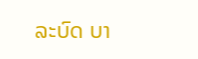ລະບົດ ບາ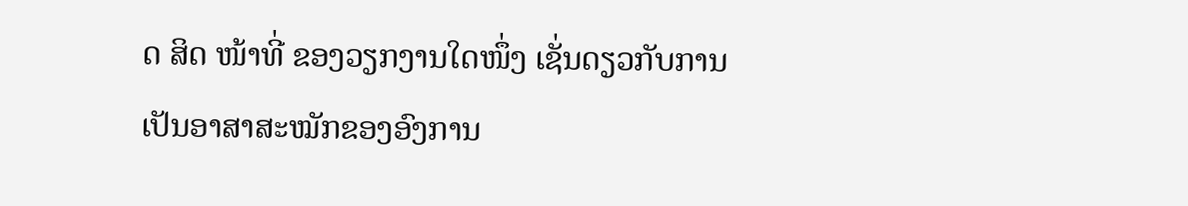ດ ສິດ ໜ້າທີ່ ຂອງວຽກງານໃດໜຶ່ງ ເຊັ່ນດຽວກັບການເປັນອາສາສະໝັກຂອງອົງການ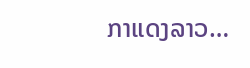ກາແດງລາວ…